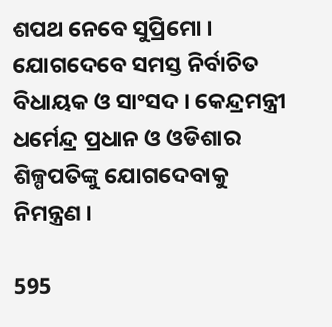ଶପଥ ନେବେ ସୁପ୍ରିମୋ । ଯୋଗଦେବେ ସମସ୍ତ ନିର୍ବାଚିତ ବିଧାୟକ ଓ ସାଂସଦ । କେନ୍ଦ୍ରମନ୍ତ୍ରୀ ଧର୍ମେନ୍ଦ୍ର ପ୍ରଧାନ ଓ ଓଡିଶାର ଶିଳ୍ପପତିଙ୍କୁ ଯୋଗଦେବାକୁ ନିମନ୍ତ୍ରଣ ।

595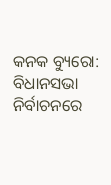କନକ ବ୍ୟୁରୋ: ବିଧାନସଭା ନିର୍ବାଚନରେ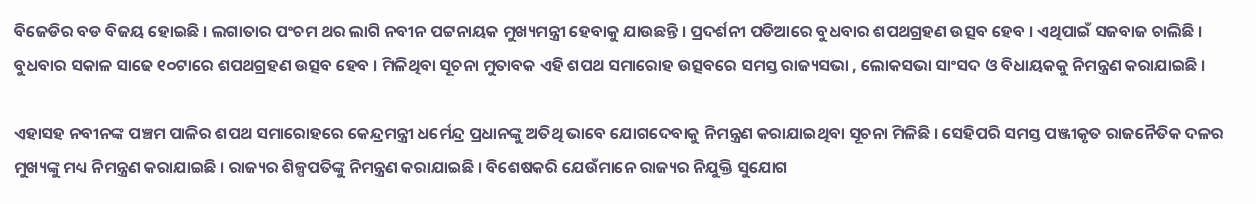ବିଜେଡିର ବଡ ବିଜୟ ହୋଇଛି । ଲଗାତାର ପଂଚମ ଥର ଲାଗି ନବୀନ ପଟ୍ଟନାୟକ ମୁଖ୍ୟମନ୍ତ୍ରୀ ହେବାକୁ ଯାଉଛନ୍ତି । ପ୍ରଦର୍ଶନୀ ପଡିଆରେ ବୁଧବାର ଶପଥଗ୍ରହଣ ଉତ୍ସବ ହେବ । ଏଥିପାଇଁ ସଜବାଜ ଚାଲିଛି । ବୁଧବାର ସକାଳ ସାଢେ ୧୦ଟାରେ ଶପଥଗ୍ରହଣ ଉତ୍ସବ ହେବ । ମିଳିଥିବା ସୂଚନା ମୁତାବକ ଏହି ଶପଥ ସମାରୋହ ଉତ୍ସବରେ ସମସ୍ତ ରାଜ୍ୟସଭା , ଲୋକସଭା ସାଂସଦ ଓ ବିଧାୟକକୁ ନିମନ୍ତ୍ରଣ କରାଯାଇଛି ।

ଏହାସହ ନବୀନଙ୍କ ପଞ୍ଚମ ପାଳିର ଶପଥ ସମାରୋହରେ କେନ୍ଦ୍ରମନ୍ତ୍ରୀ ଧର୍ମେନ୍ଦ୍ର ପ୍ରଧାନଙ୍କୁ ଅତିଥି ଭାବେ ଯୋଗଦେବାକୁ ନିମନ୍ତ୍ରଣ କରାଯାଇଥିବା ସୂଚନା ମିଳିଛି । ସେହିପରି ସମସ୍ତ ପଞ୍ଜୀକୃତ ରାଜନୈତିକ ଦଳର ମୁଖ୍ୟଙ୍କୁ ମଧ୍ୟ ନିମନ୍ତ୍ରଣ କରାଯାଇଛି । ରାଜ୍ୟର ଶିଳ୍ପପତିଙ୍କୁ ନିମନ୍ତ୍ରଣ କରାଯାଇଛି । ବିଶେଷକରି ଯେଉଁମାନେ ରାଜ୍ୟର ନିଯୁକ୍ତି ସୁଯୋଗ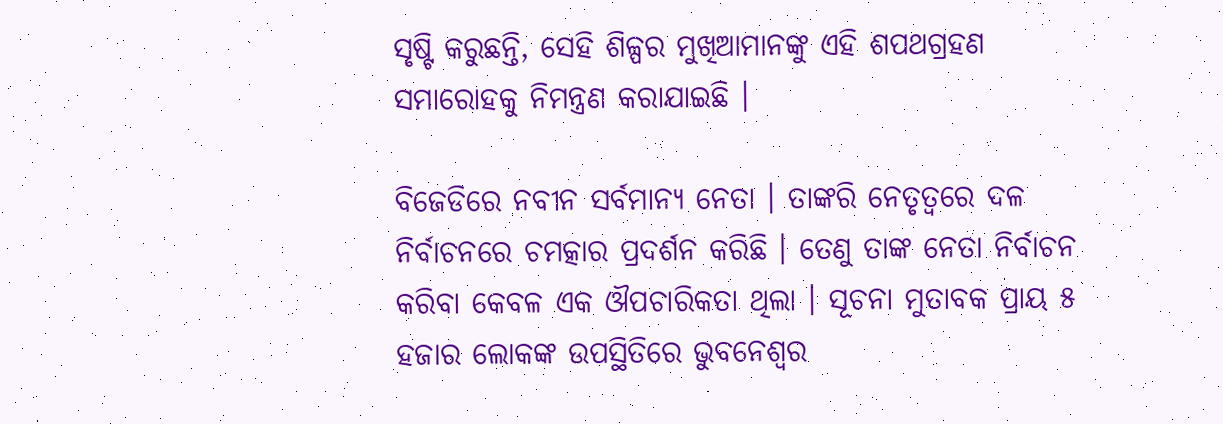ସୃଷ୍ଟି କରୁଛନ୍ତି, ସେହି ଶିଳ୍ପର ମୁଖିଆମାନଙ୍କୁ ଏହି ଶପଥଗ୍ରହଣ ସମାରୋହକୁ ନିମନ୍ତ୍ରଣ କରାଯାଇଛି ।

ବିଜେଡିରେ ନବୀନ ସର୍ବମାନ୍ୟ ନେତା । ତାଙ୍କରି ନେତୃତ୍ୱରେ ଦଳ ନିର୍ବାଚନରେ ଚମତ୍କାର ପ୍ରଦର୍ଶନ କରିଛି । ତେଣୁ ତାଙ୍କ ନେତା ନିର୍ବାଚନ କରିବା କେବଳ ଏକ ଔପଚାରିକତା ଥିଲା । ସୂଚନା ମୁତାବକ ପ୍ରାୟ ୫ ହଜାର ଲୋକଙ୍କ ଉପସ୍ଥିତିରେ ଭୁବନେଶ୍ୱର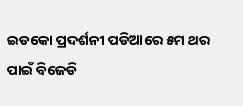ଇଡକୋ ପ୍ରଦର୍ଶନୀ ପଡିଆରେ ୫ମ ଥର ପାଇଁ ବିଜେଡି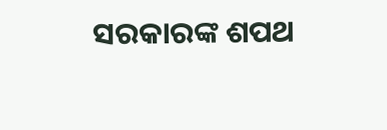ସରକାରଙ୍କ ଶପଥ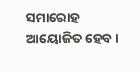ସମାରୋହ ଆୟୋଜିତ ହେବ ।